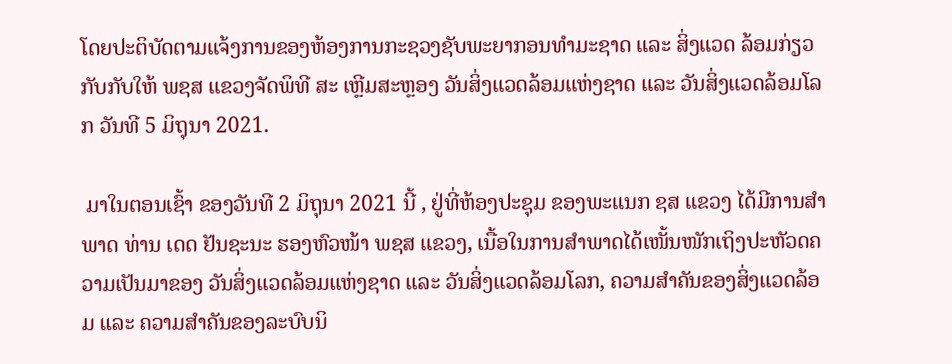ໂດຍປະຕິບັດຕາມແຈ້ງການຂອງຫ້ອງການກະຊວງຊັບພະຍາກອນທຳມະຊາດ ແລະ ສິ່ງແວດ ລ້ອມກ່ຽວກັບກັບໃຫ້ ພຊສ ແຂວງຈັດພິທີ ສະ ເຫຼີມສະຫຼອງ ວັນສິ່ງແວດລ້ອມແຫ່ງຊາດ ແລະ ວັນສິ່ງແວດລ້ອມໂລກ ວັນທີ 5 ມິຖຸນາ 2021.

 ມາໃນຕອນເຊົ້າ ຂອງວັນທີ 2 ມິຖຸນາ 2021 ນີ້ , ຢູ່ທີ່ຫ້ອງປະຊຸມ ຂອງພະແນກ ຊສ ແຂວງ ໄດ້ມີການສໍາພາດ ທ່ານ ເດດ ຢັນຊະນະ ຮອງຫົວໜ້າ ພຊສ ແຂວງ, ເນື້ອໃນການສຳພາດໄດ້ເໜັ້ນໜັກເຖິງປະຫັວດຄວາມເປັນມາຂອງ ວັນສິ່ງແວດລ້ອມແຫ່ງຊາດ ແລະ ວັນສິ່ງແວດລ້ອມໂລກ, ຄວາມສຳຄັນຂອງສິ່ງແວດລ້ອມ ແລະ ຄວາມສຳຄັນຂອງລະບົບນິ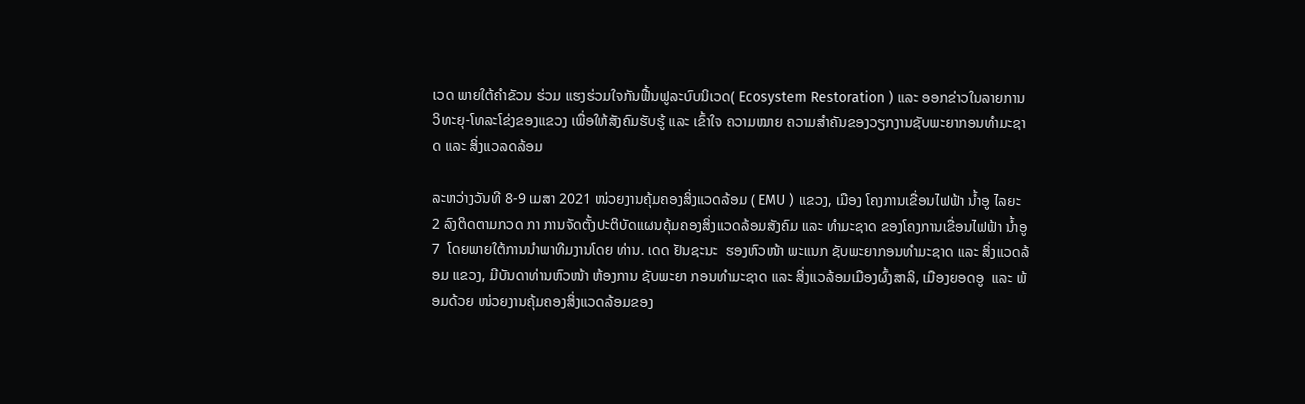ເວດ ພາຍໃຕ້ຄຳຂັວນ ຮ່ວມ ແຮງຮ່ວມໃຈກັນຟື້ນຟູລະບົບນິເວດ( Ecosystem Restoration ) ແລະ ອອກຂ່າວໃນລາຍການວິທະຍຸ-ໂທລະໂຂ່ງຂອງແຂວງ ເພື່ອໃຫ້ສັງຄົມຮັບຮູ້ ແລະ ເຂົ້າໃຈ ຄວາມໝາຍ ຄວາມສຳຄັນຂອງວຽກງານຊັບພະຍາກອນທຳມະຊາດ ແລະ ສິ່ງແວລດລ້ອມ

ລະຫວ່າງວັນທີ 8-9 ເມສາ 2021 ໜ່ວຍງານຄຸ້ມຄອງສິ່ງແວດລ້ອມ ( EMU ) ແຂວງ, ເມືອງ ໂຄງການເຂື່ອນໄຟຟ້າ ນ້ຳອູ ໄລຍະ 2 ລົງຕິດຕາມກວດ ກາ ການຈັດຕັ້ງປະຕິບັດແຜນຄຸ້ມຄອງສິ່ງແວດລ້ອມສັງຄົມ ແລະ ທຳມະຊາດ ຂອງໂຄງການເຂື່ອນໄຟຟ້າ ນ້ຳອູ 7  ໂດຍພາຍໃຕ້ການນຳພາທີມງານໂດຍ ທ່ານ. ເດດ ຢັນຊະນະ  ຮອງຫົວໜ້າ ພະແນກ ຊັບພະຍາກອນທຳມະຊາດ ແລະ ສິ່ງແວດລ້ອມ ແຂວງ, ມີບັນດາທ່ານຫົວໜ້າ ຫ້ອງການ ຊັບພະຍາ ກອນທຳມະຊາດ ແລະ ສິ່ງແວລ້ອມເມືອງຜົ້ງສາລິ, ເມືອງຍອດອູ  ແລະ ພ້ອມດ້ວຍ ໜ່ວຍງານຄຸ້ມຄອງສິ່ງແວດລ້ອມຂອງ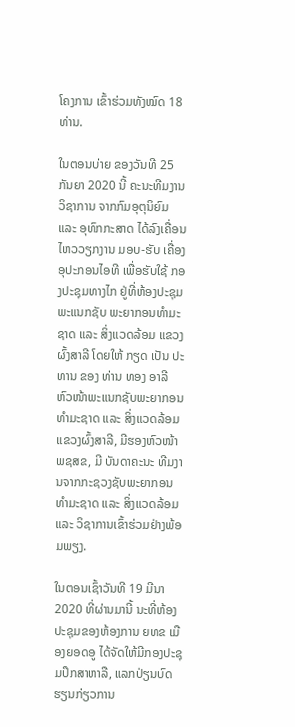ໂຄງການ ເຂົ້າຮ່ວມທັງໝົດ 18 ທ່ານ.

ໃນຕອນບ່າຍ ຂອງວັນທີ 25 ກັນຍາ 2020 ນີ້ ຄະນະທີມງານວິຊາການ ຈາກກົມອຸຕຸນິຍົມ ແລະ ອຸທົກກະສາດ ໄດ້ລົງເຄື່ອນໄຫວວຽກງານ ມອບ-ຮັບ ເຄື່ອງອຸປະກອນໄອທີ ເພື່ອຮັບໃຊ້ ກອງປະຊຸມທາງໄກ ຢູ່ທີ່ຫ້ອງປະຊຸມພະແນກຊັບ ພະຍາກອນທໍາມະຊາດ ແລະ ສິ່ງແວດລ້ອມ ແຂວງຜົ້ງສາລີ ໂດຍໃຫ້ ກຽດ ເປັນ ປະທານ ຂອງ ທ່ານ ທອງ ອາລີ ຫົວໜ້າພະແນກຊັບພະຍາກອນທໍາມະຊາດ ແລະ ສິ່ງແວດລ້ອມ ແຂວງຜົ້ງສາລີ, ມີຮອງຫົວໜ້າ ພຊສຂ, ມີ ບັນດາຄະນະ ທີມງານຈາກກະຊວງຊັບພະຍາກອນທໍາມະຊາດ ແລະ ສິ່ງແວດລ້ອມ ແລະ ວິຊາການເຂົ້າຮ່ວມຢ່າງພ້ອມພຽງ.

ໃນຕອນເຊົ້າວັນທີ 19 ມີນາ 2020 ທີ່ຜ່ານມານີ້ ນະທີ່ຫ້ອງປະຊຸມຂອງຫ້ອງການ ຍທຂ ເມືອງຍອດອູ ໄດ້ຈັດໃຫ້ມີກອງປະຊຸມປຶກສາຫາລື, ແລກປ່ຽນບົດ ຮຽນກ່ຽວການ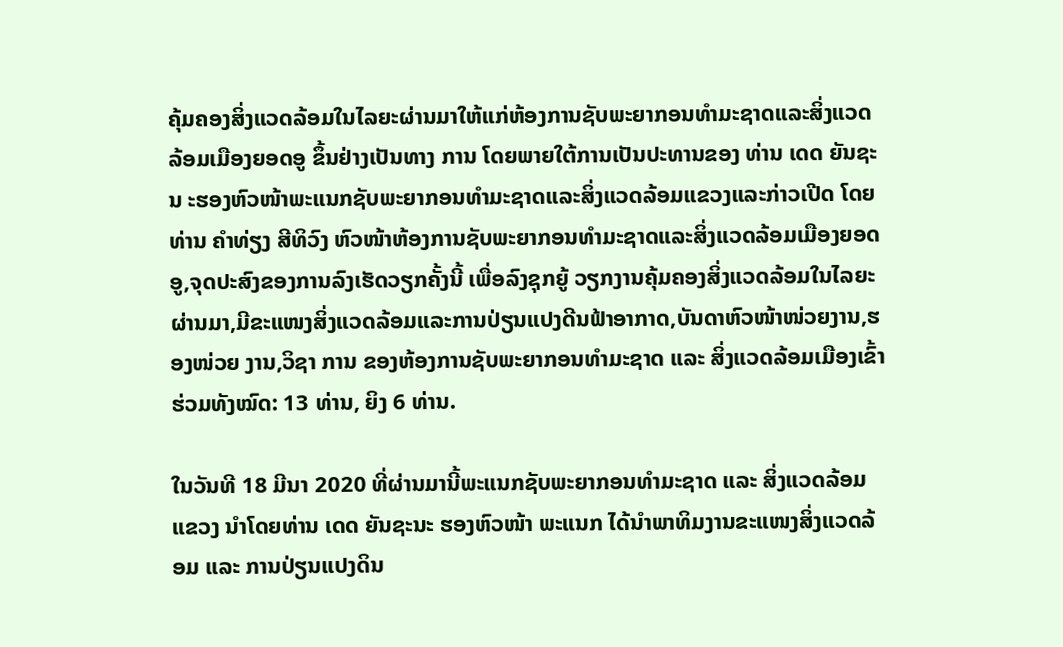ຄຸ້ມຄອງສິ່ງແວດລ້ອມໃນໄລຍະຜ່ານມາໃຫ້ແກ່ຫ້ອງການຊັບພະຍາກອນທຳມະຊາດແລະສິ່ງແວດລ້ອມເມືອງຍອດອູ ຂຶ້ນຢ່າງເປັນທາງ ການ ໂດຍພາຍໃຕ້ການເປັນປະທານຂອງ ທ່ານ ເດດ ຍັນຊະນ ະຮອງຫົວໜ້າພະແນກຊັບພະຍາກອນທຳມະຊາດແລະສິ່ງແວດລ້ອມແຂວງແລະກ່າວເປີດ ໂດຍ ທ່ານ ຄຳທ່ຽງ ສີທິວົງ ຫົວໜ້າຫ້ອງການຊັບພະຍາກອນທຳມະຊາດແລະສິ່ງແວດລ້ອມເມືອງຍອດອູ,ຈຸດປະສົງຂອງການລົງເຮັດວຽກຄັ້ງນີ້ ເພື່ອລົງຊຸກຍູ້ ວຽກງານຄຸ້ມຄອງສິ່ງແວດລ້ອມໃນໄລຍະຜ່ານມາ,ມີຂະແໜງສິ່ງແວດລ້ອມແລະການປ່ຽນແປງດີນຟ້າອາກາດ,ບັນດາຫົວໜ້າໜ່ວຍງານ,ຮອງໜ່ວຍ ງານ,ວິຊາ ການ ຂອງຫ້ອງການຊັບພະຍາກອນທຳມະຊາດ ແລະ ສິ່ງແວດລ້ອມເມືອງເຂົ້າຮ່ວມທັງໝົດ: 13 ທ່ານ, ຍິງ 6 ທ່ານ.

ໃນວັນທີ 18 ມີນາ 2020 ທີ່ຜ່ານມານີ້ພະແນກຊັບພະຍາກອນທຳມະຊາດ ແລະ ສິ່ງແວດລ້ອມແຂວງ ນໍາໂດຍທ່ານ ເດດ ຍັນຊະນະ ຮອງຫົວໜ້າ ພະແນກ ໄດ້ນຳພາທິມງານຂະແໜງສິ່ງແວດລ້ອມ ແລະ ການປ່ຽນແປງດິນ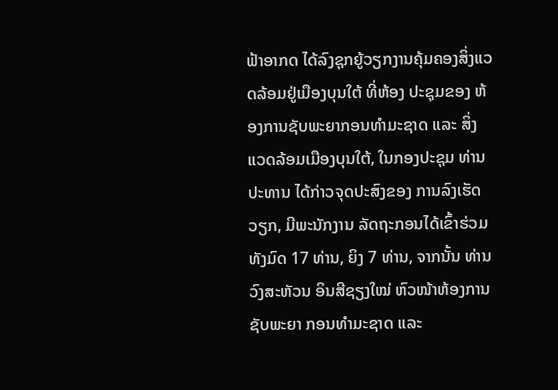ຟ້າອາກດ ໄດ້ລົງຊຸກຍູ້ວຽກງານຄຸ້ມຄອງສິ່ງແວດລ້ອມຢູ່ເມືອງບຸນໃຕ້ ທີ່ຫ້ອງ ປະຊຸມຂອງ ຫ້ອງການຊັບພະຍາກອນທຳມະຊາດ ແລະ ສິ່ງ ແວດລ້ອມເມືອງບຸນໃຕ້, ໃນກອງປະຊຸມ ທ່ານ ປະທານ ໄດ້ກ່າວຈຸດປະສົງຂອງ ການລົງເຮັດ ວຽກ, ມີພະນັກງານ ລັດຖະກອນໄດ້ເຂົ້າຮ່ວມທັງມົດ 17 ທ່ານ, ຍິງ 7 ທ່ານ, ຈາກນັ້ນ ທ່ານ ວົງສະຫັວນ ອິນສີຊຽງໃໝ່ ຫົວໜ້າຫ້ອງການຊັບພະຍາ ກອນທຳມະຊາດ ແລະ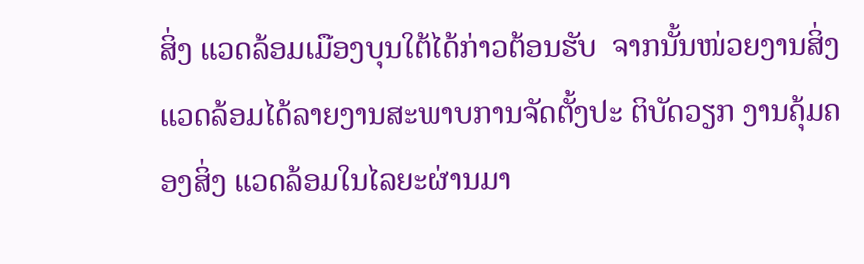ສິ່ງ ແວດລ້ອມເມືອງບຸນໃຕ້ໄດ້ກ່າວຕ້ອນຮັບ  ຈາກນັ້ນໜ່ວຍງານສິ່ງແວດລ້ອມໄດ້ລາຍງານສະພາບການຈັດຕັ້ງປະ ຕິບັດວຽກ ງານຄຸ້ມຄອງສິ່ງ ແວດລ້ອມໃນໄລຍະຜ່ານມາ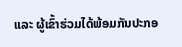ແລະ ຜູ້ເຂົ້າຮ່ວມໄດ້ພ້ອມກັນປະກອ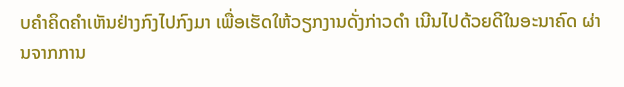ບຄຳຄິດຄຳເຫັນຢ່າງກົງໄປກົງມາ ເພື່ອເຮັດໃຫ້ວຽກງານດັ່ງກ່າວດຳ ເນີນໄປດ້ວຍດີໃນອະນາຄົດ ຜ່ານຈາກການ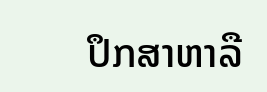ປຶກສາຫາລື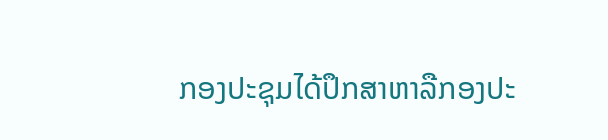ກອງປະຊຸມໄດ້ປຶກສາຫາລືກອງປະ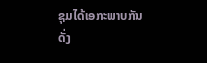ຊຸມໄດ້ເອກະພາບກັນດັ່ງ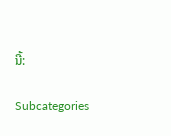ນີ້:

Subcategories